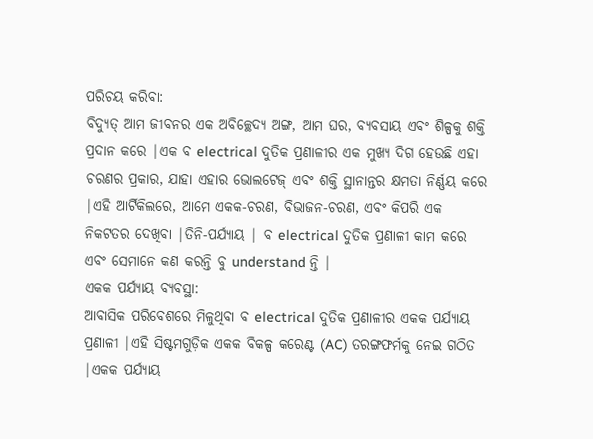ପରିଚୟ କରିବା:
ବିଦ୍ୟୁତ୍ ଆମ ଜୀବନର ଏକ ଅବିଚ୍ଛେଦ୍ୟ ଅଙ୍ଗ, ଆମ ଘର, ବ୍ୟବସାୟ ଏବଂ ଶିଳ୍ପକୁ ଶକ୍ତି ପ୍ରଦାନ କରେ |ଏକ ବ electrical ଦୁତିକ ପ୍ରଣାଳୀର ଏକ ମୁଖ୍ୟ ଦିଗ ହେଉଛି ଏହା ଚରଣର ପ୍ରକାର, ଯାହା ଏହାର ଭୋଲଟେଜ୍ ଏବଂ ଶକ୍ତି ସ୍ଥାନାନ୍ତର କ୍ଷମତା ନିର୍ଣ୍ଣୟ କରେ |ଏହି ଆର୍ଟିକିଲରେ, ଆମେ ଏକକ-ଚରଣ, ବିଭାଜନ-ଚରଣ, ଏବଂ କିପରି ଏକ ନିକଟତର ଦେଖିବା |ତିନି-ପର୍ଯ୍ୟାୟ | ବ electrical ଦୁତିକ ପ୍ରଣାଳୀ କାମ କରେ ଏବଂ ସେମାନେ କଣ କରନ୍ତି ବୁ understand ନ୍ତି |
ଏକକ ପର୍ଯ୍ୟାୟ ବ୍ୟବସ୍ଥା:
ଆବାସିକ ପରିବେଶରେ ମିଳୁଥିବା ବ electrical ଦୁତିକ ପ୍ରଣାଳୀର ଏକକ ପର୍ଯ୍ୟାୟ ପ୍ରଣାଳୀ |ଏହି ସିଷ୍ଟମଗୁଡ଼ିକ ଏକକ ବିକଳ୍ପ କରେଣ୍ଟ (AC) ତରଙ୍ଗଫର୍ମକୁ ନେଇ ଗଠିତ |ଏକକ ପର୍ଯ୍ୟାୟ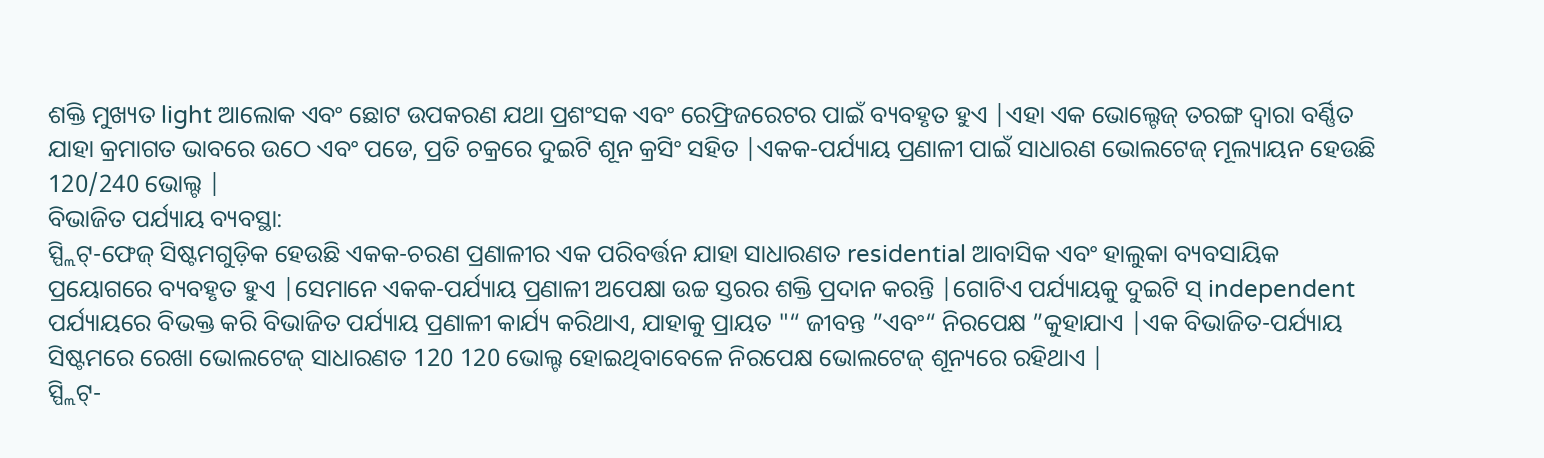ଶକ୍ତି ମୁଖ୍ୟତ light ଆଲୋକ ଏବଂ ଛୋଟ ଉପକରଣ ଯଥା ପ୍ରଶଂସକ ଏବଂ ରେଫ୍ରିଜରେଟର ପାଇଁ ବ୍ୟବହୃତ ହୁଏ |ଏହା ଏକ ଭୋଲ୍ଟେଜ୍ ତରଙ୍ଗ ଦ୍ୱାରା ବର୍ଣ୍ଣିତ ଯାହା କ୍ରମାଗତ ଭାବରେ ଉଠେ ଏବଂ ପଡେ, ପ୍ରତି ଚକ୍ରରେ ଦୁଇଟି ଶୂନ କ୍ରସିଂ ସହିତ |ଏକକ-ପର୍ଯ୍ୟାୟ ପ୍ରଣାଳୀ ପାଇଁ ସାଧାରଣ ଭୋଲଟେଜ୍ ମୂଲ୍ୟାୟନ ହେଉଛି 120/240 ଭୋଲ୍ଟ |
ବିଭାଜିତ ପର୍ଯ୍ୟାୟ ବ୍ୟବସ୍ଥା:
ସ୍ପ୍ଲିଟ୍-ଫେଜ୍ ସିଷ୍ଟମଗୁଡ଼ିକ ହେଉଛି ଏକକ-ଚରଣ ପ୍ରଣାଳୀର ଏକ ପରିବର୍ତ୍ତନ ଯାହା ସାଧାରଣତ residential ଆବାସିକ ଏବଂ ହାଲୁକା ବ୍ୟବସାୟିକ ପ୍ରୟୋଗରେ ବ୍ୟବହୃତ ହୁଏ |ସେମାନେ ଏକକ-ପର୍ଯ୍ୟାୟ ପ୍ରଣାଳୀ ଅପେକ୍ଷା ଉଚ୍ଚ ସ୍ତରର ଶକ୍ତି ପ୍ରଦାନ କରନ୍ତି |ଗୋଟିଏ ପର୍ଯ୍ୟାୟକୁ ଦୁଇଟି ସ୍ independent ପର୍ଯ୍ୟାୟରେ ବିଭକ୍ତ କରି ବିଭାଜିତ ପର୍ଯ୍ୟାୟ ପ୍ରଣାଳୀ କାର୍ଯ୍ୟ କରିଥାଏ, ଯାହାକୁ ପ୍ରାୟତ "“ ଜୀବନ୍ତ ”ଏବଂ“ ନିରପେକ୍ଷ ”କୁହାଯାଏ |ଏକ ବିଭାଜିତ-ପର୍ଯ୍ୟାୟ ସିଷ୍ଟମରେ ରେଖା ଭୋଲଟେଜ୍ ସାଧାରଣତ 120 120 ଭୋଲ୍ଟ ହୋଇଥିବାବେଳେ ନିରପେକ୍ଷ ଭୋଲଟେଜ୍ ଶୂନ୍ୟରେ ରହିଥାଏ |
ସ୍ପ୍ଲିଟ୍-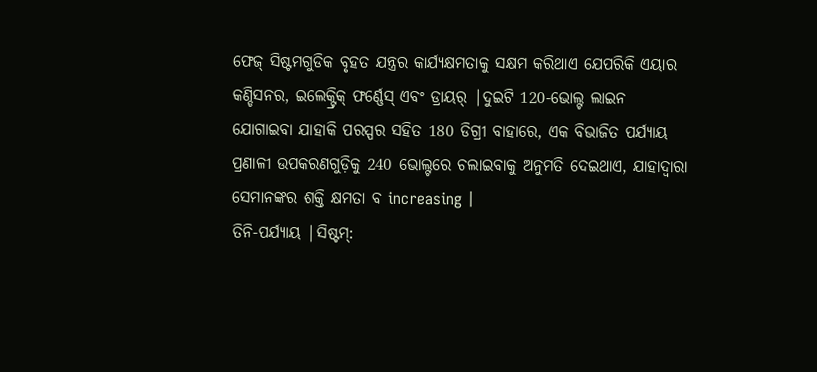ଫେଜ୍ ସିଷ୍ଟମଗୁଡିକ ବୃହତ ଯନ୍ତ୍ରର କାର୍ଯ୍ୟକ୍ଷମତାକୁ ସକ୍ଷମ କରିଥାଏ ଯେପରିକି ଏୟାର କଣ୍ଡିସନର, ଇଲେକ୍ଟ୍ରିକ୍ ଫର୍ଣ୍ଣେସ୍ ଏବଂ ଡ୍ରାୟର୍ |ଦୁଇଟି 120-ଭୋଲ୍ଟ ଲାଇନ ଯୋଗାଇବା ଯାହାକି ପରସ୍ପର ସହିତ 180 ଡିଗ୍ରୀ ବାହାରେ, ଏକ ବିଭାଜିତ ପର୍ଯ୍ୟାୟ ପ୍ରଣାଳୀ ଉପକରଣଗୁଡ଼ିକୁ 240 ଭୋଲ୍ଟରେ ଚଲାଇବାକୁ ଅନୁମତି ଦେଇଥାଏ, ଯାହାଦ୍ୱାରା ସେମାନଙ୍କର ଶକ୍ତି କ୍ଷମତା ବ increasing |
ତିନି-ପର୍ଯ୍ୟାୟ |ସିଷ୍ଟମ୍: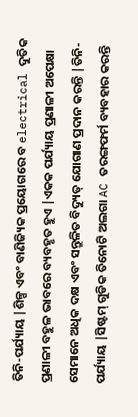ତିନି-ପର୍ଯ୍ୟାୟ |ଶିଳ୍ପ ଏବଂ ବାଣିଜ୍ୟିକ ପ୍ରୟୋଗରେ ବ electrical ଦୁତିକ ପ୍ରଣାଳୀ ବହୁଳ ଭାବରେ ବ୍ୟବହୃତ ହୁଏ |ଏକକ ପର୍ଯ୍ୟାୟ ପ୍ରଣାଳୀ ଅପେକ୍ଷା ସେମାନେ ଅଧିକ ଦକ୍ଷ ଏବଂ ସନ୍ତୁଳିତ ବିଦ୍ୟୁତ୍ ଯୋଗାଣ ପ୍ରଦାନ କରନ୍ତି |ତିନି-ପର୍ଯ୍ୟାୟ |ସିଷ୍ଟମ୍ ଗୁଡିକ ତିନୋଟି ଅଲଗା AC ତରଙ୍ଗଫର୍ମ ବ୍ୟବହାର କରନ୍ତି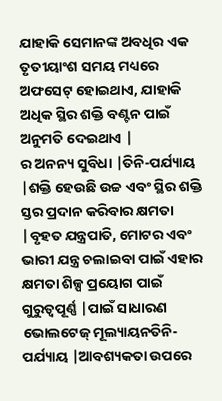ଯାହାକି ସେମାନଙ୍କ ଅବଧିର ଏକ ତୃତୀୟାଂଶ ସମୟ ମଧ୍ୟରେ ଅଫସେଟ୍ ହୋଇଥାଏ, ଯାହାକି ଅଧିକ ସ୍ଥିର ଶକ୍ତି ବଣ୍ଟନ ପାଇଁ ଅନୁମତି ଦେଇଥାଏ |
ର ଅନନ୍ୟ ସୁବିଧା |ତିନି-ପର୍ଯ୍ୟାୟ |ଶକ୍ତି ହେଉଛି ଉଚ୍ଚ ଏବଂ ସ୍ଥିର ଶକ୍ତି ସ୍ତର ପ୍ରଦାନ କରିବାର କ୍ଷମତା |ବୃହତ ଯନ୍ତ୍ରପାତି, ମୋଟର ଏବଂ ଭାରୀ ଯନ୍ତ୍ର ଚଲାଇବା ପାଇଁ ଏହାର କ୍ଷମତା ଶିଳ୍ପ ପ୍ରୟୋଗ ପାଇଁ ଗୁରୁତ୍ୱପୂର୍ଣ୍ଣ |ପାଇଁ ସାଧାରଣ ଭୋଲଟେଜ୍ ମୂଲ୍ୟାୟନତିନି-ପର୍ଯ୍ୟାୟ |ଆବଶ୍ୟକତା ଉପରେ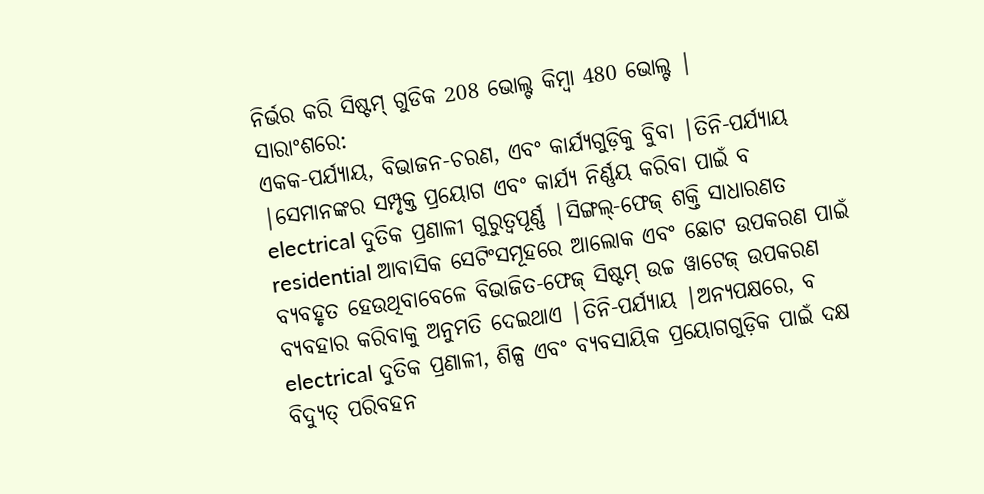ନିର୍ଭର କରି ସିଷ୍ଟମ୍ ଗୁଡିକ 208 ଭୋଲ୍ଟ କିମ୍ବା 480 ଭୋଲ୍ଟ |
ସାରାଂଶରେ:
ଏକକ-ପର୍ଯ୍ୟାୟ, ବିଭାଜନ-ଚରଣ, ଏବଂ କାର୍ଯ୍ୟଗୁଡ଼ିକୁ ବୁିବା |ତିନି-ପର୍ଯ୍ୟାୟ |ସେମାନଙ୍କର ସମ୍ପୃକ୍ତ ପ୍ରୟୋଗ ଏବଂ କାର୍ଯ୍ୟ ନିର୍ଣ୍ଣୟ କରିବା ପାଇଁ ବ electrical ଦୁତିକ ପ୍ରଣାଳୀ ଗୁରୁତ୍ୱପୂର୍ଣ୍ଣ |ସିଙ୍ଗଲ୍-ଫେଜ୍ ଶକ୍ତି ସାଧାରଣତ residential ଆବାସିକ ସେଟିଂସମୂହରେ ଆଲୋକ ଏବଂ ଛୋଟ ଉପକରଣ ପାଇଁ ବ୍ୟବହୃତ ହେଉଥିବାବେଳେ ବିଭାଜିତ-ଫେଜ୍ ସିଷ୍ଟମ୍ ଉଚ୍ଚ ୱାଟେଜ୍ ଉପକରଣ ବ୍ୟବହାର କରିବାକୁ ଅନୁମତି ଦେଇଥାଏ |ତିନି-ପର୍ଯ୍ୟାୟ |ଅନ୍ୟପକ୍ଷରେ, ବ electrical ଦୁତିକ ପ୍ରଣାଳୀ, ଶିଳ୍ପ ଏବଂ ବ୍ୟବସାୟିକ ପ୍ରୟୋଗଗୁଡ଼ିକ ପାଇଁ ଦକ୍ଷ ବିଦ୍ୟୁତ୍ ପରିବହନ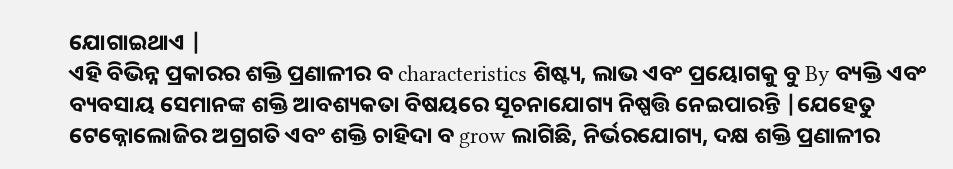ଯୋଗାଇଥାଏ |
ଏହି ବିଭିନ୍ନ ପ୍ରକାରର ଶକ୍ତି ପ୍ରଣାଳୀର ବ characteristics ଶିଷ୍ଟ୍ୟ, ଲାଭ ଏବଂ ପ୍ରୟୋଗକୁ ବୁ By ବ୍ୟକ୍ତି ଏବଂ ବ୍ୟବସାୟ ସେମାନଙ୍କ ଶକ୍ତି ଆବଶ୍ୟକତା ବିଷୟରେ ସୂଚନାଯୋଗ୍ୟ ନିଷ୍ପତ୍ତି ନେଇପାରନ୍ତି |ଯେହେତୁ ଟେକ୍ନୋଲୋଜିର ଅଗ୍ରଗତି ଏବଂ ଶକ୍ତି ଚାହିଦା ବ grow ଲାଗିଛି, ନିର୍ଭରଯୋଗ୍ୟ, ଦକ୍ଷ ଶକ୍ତି ପ୍ରଣାଳୀର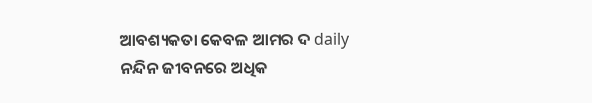ଆବଶ୍ୟକତା କେବଳ ଆମର ଦ daily ନନ୍ଦିନ ଜୀବନରେ ଅଧିକ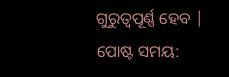ଗୁରୁତ୍ୱପୂର୍ଣ୍ଣ ହେବ |
ପୋଷ୍ଟ ସମୟ: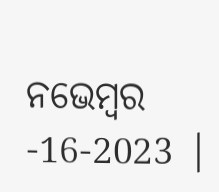ନଭେମ୍ବର -16-2023 |